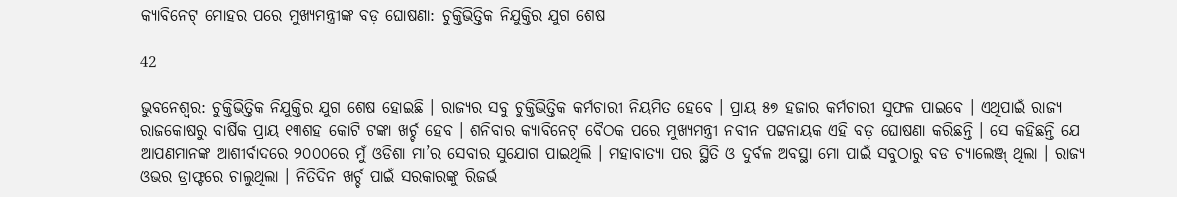କ୍ୟାବିନେଟ୍ ମୋହର ପରେ ମୁଖ୍ୟମନ୍ତ୍ରୀଙ୍କ ବଡ଼ ଘୋଷଣା: ଚୁକ୍ତିଭିତ୍ତିକ ନିଯୁକ୍ତିର ଯୁଗ ଶେଷ

42

ଭୁବନେଶ୍ୱର: ଚୁକ୍ତିଭିତ୍ତିକ ନିଯୁକ୍ତିର ଯୁଗ ଶେଷ ହୋଇଛି । ରାଜ୍ୟର ସବୁ ଚୁକ୍ତିଭିତ୍ତିକ କର୍ମଚାରୀ ନିୟମିତ ହେବେ । ପ୍ରାୟ ୫୭ ହଜାର କର୍ମଚାରୀ ସୁଫଳ ପାଇବେ । ଏଥିପାଇଁ ରାଜ୍ୟ ରାଜକୋଷରୁ ବାର୍ଷିକ ପ୍ରାୟ ୧୩ଶହ କୋଟି ଟଙ୍କା ଖର୍ଚ୍ଚ ହେବ । ଶନିବାର କ୍ୟାବିନେଟ୍ ବୈଠକ ପରେ ମୁଖ୍ୟମନ୍ତ୍ରୀ ନବୀନ ପଟ୍ଟନାୟକ ଏହି ବଡ଼ ଘୋଷଣା କରିଛନ୍ତି । ସେ କହିଛନ୍ତି ଯେ ଆପଣମାନଙ୍କ ଆଶୀର୍ବାଦରେ ୨୦୦୦ରେ ମୁଁ ଓଡିଶା ମା’ର ସେବାର ସୁଯୋଗ ପାଇଥିଲି । ମହାବାତ୍ୟା ପର ସ୍ଥିତି ଓ ଦୁର୍ବଳ ଅବସ୍ଥା ମୋ ପାଇଁ ସବୁଠାରୁ ବଡ ଚ୍ୟାଲେଞ୍ଜ୍ ଥିଲା । ରାଜ୍ୟ ଓଭର ଡ୍ରାଫ୍ଟରେ ଚାଲୁଥିଲା । ନିତିଦିନ ଖର୍ଚ୍ଚ ପାଇଁ ସରକାରଙ୍କୁ ରିଜର୍ଭ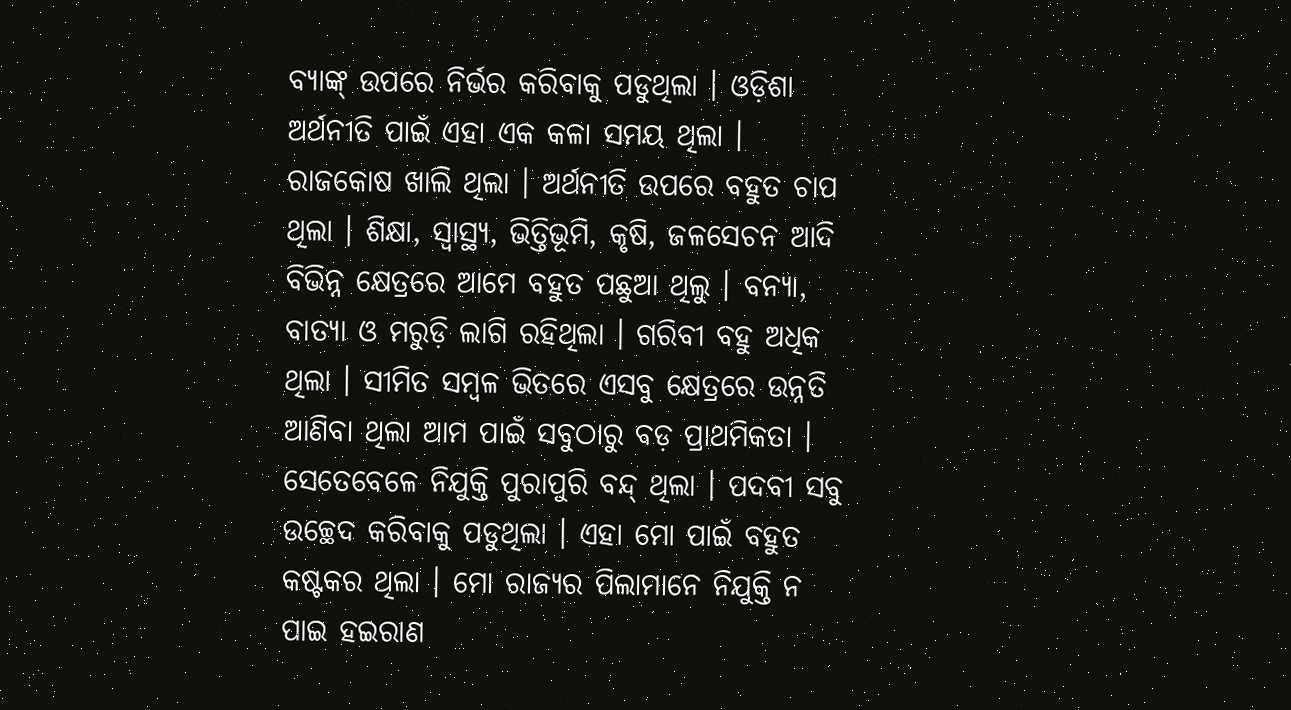ବ୍ୟାଙ୍କ୍ ଉପରେ ନିର୍ଭର କରିବାକୁ ପଡୁଥିଲା । ଓଡ଼ିଶା ଅର୍ଥନୀତି ପାଇଁ ଏହା ଏକ କଳା ସମୟ ଥିଲା । ରାଜକୋଷ ଖାଲି ଥିଲା । ଅର୍ଥନୀତି ଉପରେ ବହୁତ ଚାପ ଥିଲା । ଶିକ୍ଷା, ସ୍ୱାସ୍ଥ୍ୟ, ଭିତ୍ତିଭୂମି, କୃଷି, ଜଳସେଚନ ଆଦି ବିଭିନ୍ନ କ୍ଷେତ୍ରରେ ଆମେ ବହୁତ ପଛୁଆ ଥିଲୁ । ବନ୍ୟା, ବାତ୍ୟା ଓ ମରୁଡ଼ି ଲାଗି ରହିଥିଲା । ଗରିବୀ ବହୁ ଅଧିକ ଥିଲା । ସୀମିତ ସମ୍ବଳ ଭିତରେ ଏସବୁ କ୍ଷେତ୍ରରେ ଉନ୍ନତି ଆଣିବା ଥିଲା ଆମ ପାଇଁ ସବୁଠାରୁ ବଡ଼ ପ୍ରାଥମିକତା । ସେତେବେଳେ ନିଯୁକ୍ତି ପୁରାପୁରି ବନ୍ଦ୍ ଥିଲା । ପଦବୀ ସବୁ ଉଚ୍ଛେଦ କରିବାକୁ ପଡୁଥିଲା । ଏହା ମୋ ପାଇଁ ବହୁତ କଷ୍ଟକର ଥିଲା । ମୋ ରାଜ୍ୟର ପିଲାମାନେ ନିଯୁକ୍ତି ନ ପାଇ ହଇରାଣ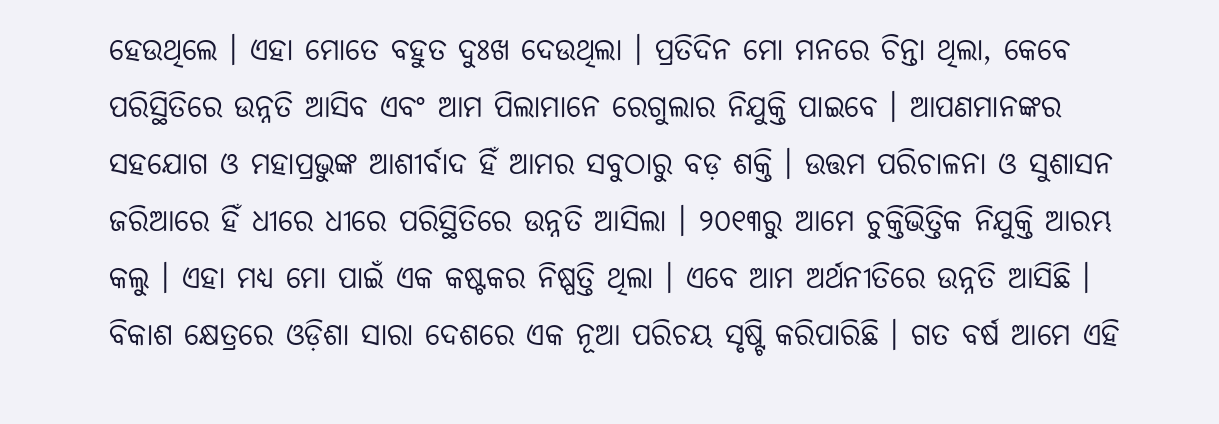ହେଉଥିଲେ । ଏହା ମୋତେ ବହୁତ ଦୁଃଖ ଦେଉଥିଲା । ପ୍ରତିଦିନ ମୋ ମନରେ ଚିନ୍ତା ଥିଲା, କେବେ ପରିସ୍ଥିତିରେ ଉନ୍ନତି ଆସିବ ଏବଂ ଆମ ପିଲାମାନେ ରେଗୁଲାର ନିଯୁକ୍ତି ପାଇବେ । ଆପଣମାନଙ୍କର ସହଯୋଗ ଓ ମହାପ୍ରଭୁଙ୍କ ଆଶୀର୍ବାଦ ହିଁ ଆମର ସବୁଠାରୁ ବଡ଼ ଶକ୍ତି । ଉତ୍ତମ ପରିଚାଳନା ଓ ସୁଶାସନ ଜରିଆରେ ହିଁ ଧୀରେ ଧୀରେ ପରିସ୍ଥିତିରେ ଉନ୍ନତି ଆସିଲା । ୨୦୧୩ରୁ ଆମେ ଚୁକ୍ତିଭିତ୍ତିକ ନିଯୁକ୍ତି ଆରମ୍ଭ କଲୁ । ଏହା ମଧ୍ୟ ମୋ ପାଇଁ ଏକ କଷ୍ଟକର ନିଷ୍ପତ୍ତି ଥିଲା । ଏବେ ଆମ ଅର୍ଥନୀତିରେ ଉନ୍ନତି ଆସିଛି । ବିକାଶ କ୍ଷେତ୍ରରେ ଓଡ଼ିଶା ସାରା ଦେଶରେ ଏକ ନୂଆ ପରିଚୟ ସୃଷ୍ଟି କରିପାରିଛି । ଗତ ବର୍ଷ ଆମେ ଏହି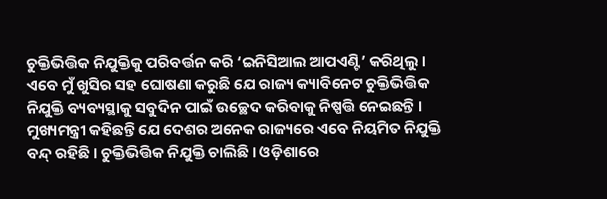ଚୁକ୍ତିଭିତ୍ତିକ ନିଯୁକ୍ତିକୁ ପରିବର୍ତ୍ତନ କରି ‘ଇନିସିଆଲ ଆପଏଣ୍ଟି’ କରିଥିଲୁ । ଏବେ ମୁଁ ଖୁସିର ସହ ଘୋଷଣା କରୁଛି ଯେ ରାଜ୍ୟ କ୍ୟାବିନେଟ ଚୁକ୍ତିଭିତ୍ତିକ ନିଯୁକ୍ତି ବ୍ୟବ୍ୟସ୍ଥାକୁ ସବୁଦିନ ପାଇଁ ଉଚ୍ଛେଦ କରିବାକୁ ନିଷ୍ପତ୍ତି ନେଇଛନ୍ତି ।
ମୁଖ୍ୟମନ୍ତ୍ରୀ କହିଛନ୍ତି ଯେ ଦେଶର ଅନେକ ରାଜ୍ୟରେ ଏବେ ନିୟମିତ ନିଯୁକ୍ତି ବନ୍ଦ୍ ରହିଛି । ଚୁକ୍ତିଭିତ୍ତିକ ନିଯୁକ୍ତି ଚାଲିଛି । ଓଡ଼ିଶାରେ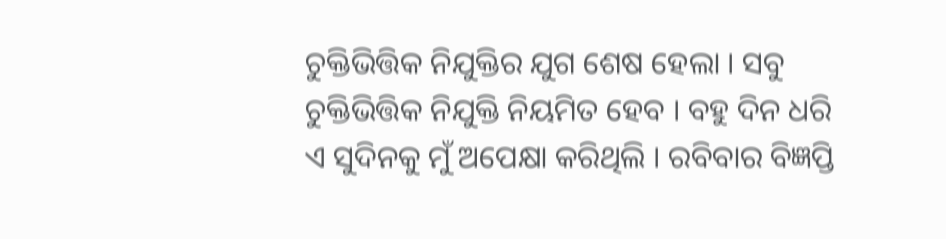ଚୁକ୍ତିଭିତ୍ତିକ ନିଯୁକ୍ତିର ଯୁଗ ଶେଷ ହେଲା । ସବୁ ଚୁକ୍ତିଭିତ୍ତିକ ନିଯୁକ୍ତି ନିୟମିତ ହେବ । ବହୁ ଦିନ ଧରି ଏ ସୁଦିନକୁ ମୁଁ ଅପେକ୍ଷା କରିଥିଲି । ରବିବାର ବିଜ୍ଞପ୍ତି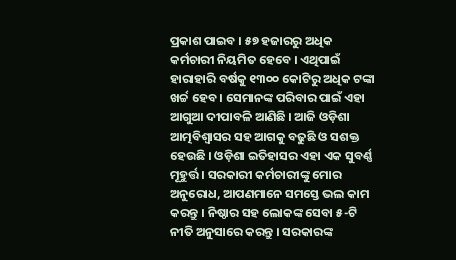ପ୍ରକାଶ ପାଇବ । ୫୭ ହଜାରରୁ ଅଧିକ କର୍ମଚାରୀ ନିୟମିତ ହେବେ । ଏଥିପାଇଁ ହାରାହାରି ବର୍ଷକୁ ୧୩୦୦ କୋଟିରୁ ଅଧିକ ଟଙ୍କା ଖର୍ଚ୍ଚ ହେବ । ସେମାନଙ୍କ ପରିବାର ପାଇଁ ଏହା ଆଗୁଆ ଦୀପାବଳି ଆଣିଛି । ଆଜି ଓଡ଼ିଶା ଆତ୍ମବିଶ୍ୱାସର ସହ ଆଗକୁ ବଢୁଛି ଓ ସଶକ୍ତ ହେଉଛି । ଓଡ଼ିଶା ଇତିହାସର ଏହା ଏକ ସୁବର୍ଣ୍ଣ ମୂହୁର୍ତ୍ତ । ସରକାରୀ କର୍ମଚାରୀଙ୍କୁ ମୋର ଅନୁରୋଧ, ଆପଣମାନେ ସମସ୍ତେ ଭଲ କାମ କରନ୍ତୁ । ନିଷ୍ଠାର ସହ ଲୋକଙ୍କ ସେବା ୫-ଟି ନୀତି ଅନୁସାରେ କରନ୍ତୁ । ସରକାରଙ୍କ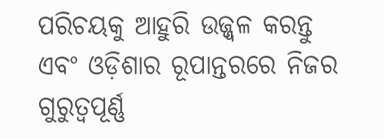ପରିଚୟକୁ ଆହୁରି ଉଜ୍ଜ୍ୱଳ କରନ୍ତୁ ଏବଂ ଓଡ଼ିଶାର ରୂପାନ୍ତରରେ ନିଜର ଗୁରୁତ୍ୱପୂର୍ଣ୍ଣ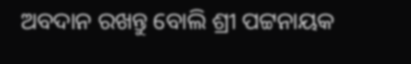ଅବଦାନ ରଖନ୍ତୁ ବୋଲି ଶ୍ରୀ ପଟ୍ଟନାୟକ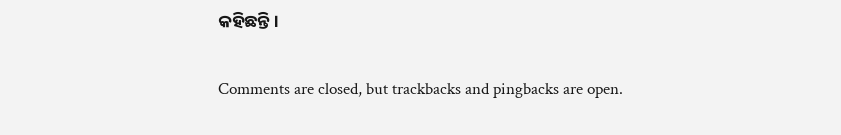କହିଛନ୍ତି ।

Comments are closed, but trackbacks and pingbacks are open.